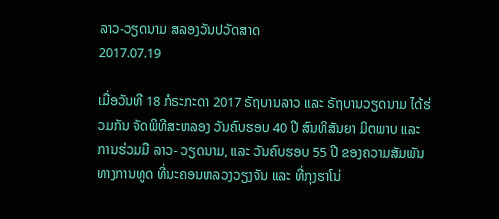ລາວ-ວຽດນາມ ສລອງວັນປວັດສາດ
2017.07.19

ເມື່ອວັນທີ 18 ກໍຣະກະດາ 2017 ຣັຖບານລາວ ແລະ ຣັຖບານວຽດນາມ ໄດ້ຮ່ວມກັນ ຈັດພິທີສະຫລອງ ວັນຄົບຮອບ 40 ປີ ສົນທິສັນຍາ ມິຕພາບ ແລະ ການຮ່ວມມື ລາວ- ວຽດນາມ, ແລະ ວັນຄົບຮອບ 55 ປີ ຂອງຄວາມສັມພັນ ທາງການທູດ ທີ່ນະຄອນຫລວງວຽງຈັນ ແລະ ທີ່ກຸງຮາໂນ່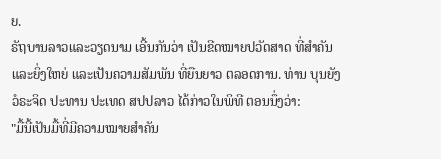ຍ.
ຣັຖບານລາວແລະວຽດນາມ ເອີ້ນກັນວ່າ ເປັນຂີດໝາຍປວັດສາດ ທີ່ສໍາຄັນ ແລະຍິ່ງໃຫຍ່ ແລະເປັນຄວາມສັມພັນ ທີ່ຍືນຍາວ ຕລອດການ. ທ່ານ ບຸນຍັງ ວໍຣະຈິດ ປະທານ ປະເທດ ສປປລາວ ໄດ້ກ່າວໃນພິທີ ຕອນນຶ່ງວ່າ:
"ມື້ນີ້ເປັນມື້ທີ່ມີຄວາມໝາຍສຳຄັນ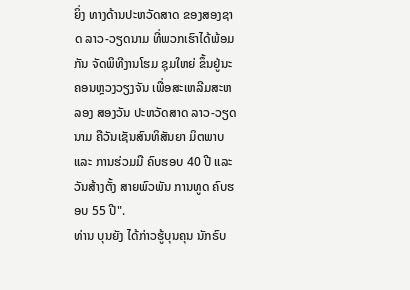ຍິ່ງ ທາງດ້ານປະຫວັດສາດ ຂອງສອງຊາດ ລາວ-ວຽດນາມ ທີ່ພວກເຮົາໄດ້ພ້ອມກັນ ຈັດພິທີງານໂຮມ ຊຸມໃຫຍ່ ຂຶ້ນຢູ່ນະຄອນຫຼວງວຽງຈັນ ເພື່ອສະເຫລີມສະຫລອງ ສອງວັນ ປະຫວັດສາດ ລາວ-ວຽດນາມ ຄືວັນເຊັນສົນທິສັນຍາ ມິຕພາບ ແລະ ການຮ່ວມມື ຄົບຮອບ 40 ປີ ແລະ ວັນສ້າງຕັ້ງ ສາຍພົວພັນ ການທູດ ຄົບຮອບ 55 ປີ".
ທ່ານ ບຸນຍັງ ໄດ້ກ່າວຮູ້ບຸນຄຸນ ນັກຣົບ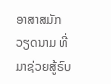ອາສາສມັກວຽດນາມ ທີ່ມາຊ່ວຍສູ້ຣົບ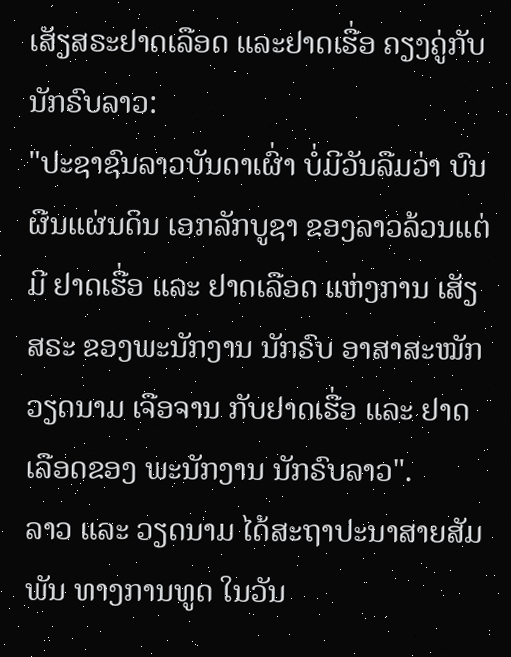ເສັຽສຣະຢາດເລືອດ ແລະຢາດເຮື່ອ ຄຽງຄູ່ກັບນັກຣົບລາວ:
"ປະຊາຊົນລາວບັນດາເຜົ່າ ບໍ່ມີວັນລືມວ່າ ບົນຜືນແຜ່ນດິນ ເອກລັກບູຊາ ຂອງລາວລ້ວນແຕ່ມີ ຢາດເຮື່ອ ແລະ ຢາດເລືອດ ແຫ່ງການ ເສັຽສຣະ ຂອງພະນັກງານ ນັກຣົບ ອາສາສະໝັກ ວຽດນາມ ເຈືອຈານ ກັບຢາດເຮື່ອ ແລະ ຢາດເລືອດຂອງ ພະນັກງານ ນັກຣົບລາວ".
ລາວ ແລະ ວຽດນາມ ໄດ້ສະຖາປະນາສາຍສັມພັນ ທາງການທູດ ໃນວັນ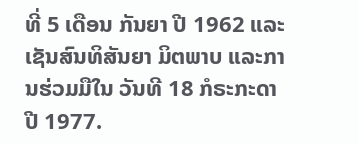ທີ່ 5 ເດືອນ ກັນຍາ ປີ 1962 ແລະ ເຊັນສົນທິສັນຍາ ມິຕພາບ ແລະການຮ່ວມມືໃນ ວັນທີ 18 ກໍຣະກະດາ ປີ 1977.